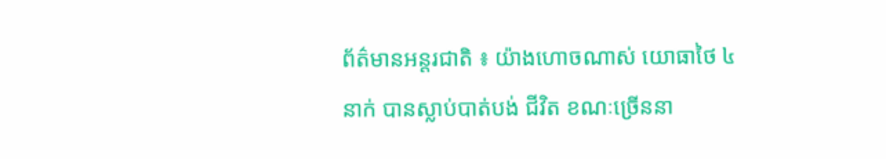ព័ត៌មានអន្តរជាតិ ៖ យ៉ាងហោចណាស់ យោធាថៃ ៤ នាក់ បានស្លាប់បាត់បង់ ជីវិត ខណៈច្រើននា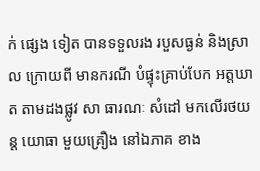ក់ ផ្សេង ទៀត បានទទួលរង របួសធ្ងន់ និងស្រាល ក្រោយពី មានករណី បំផ្ទុះគ្រាប់បែក អត្តឃាត តាមដងផ្លូវ សា ធារណៈ សំដៅ មកលើរថយន្ត យោធា មួយគ្រឿង នៅឯភាគ ខាង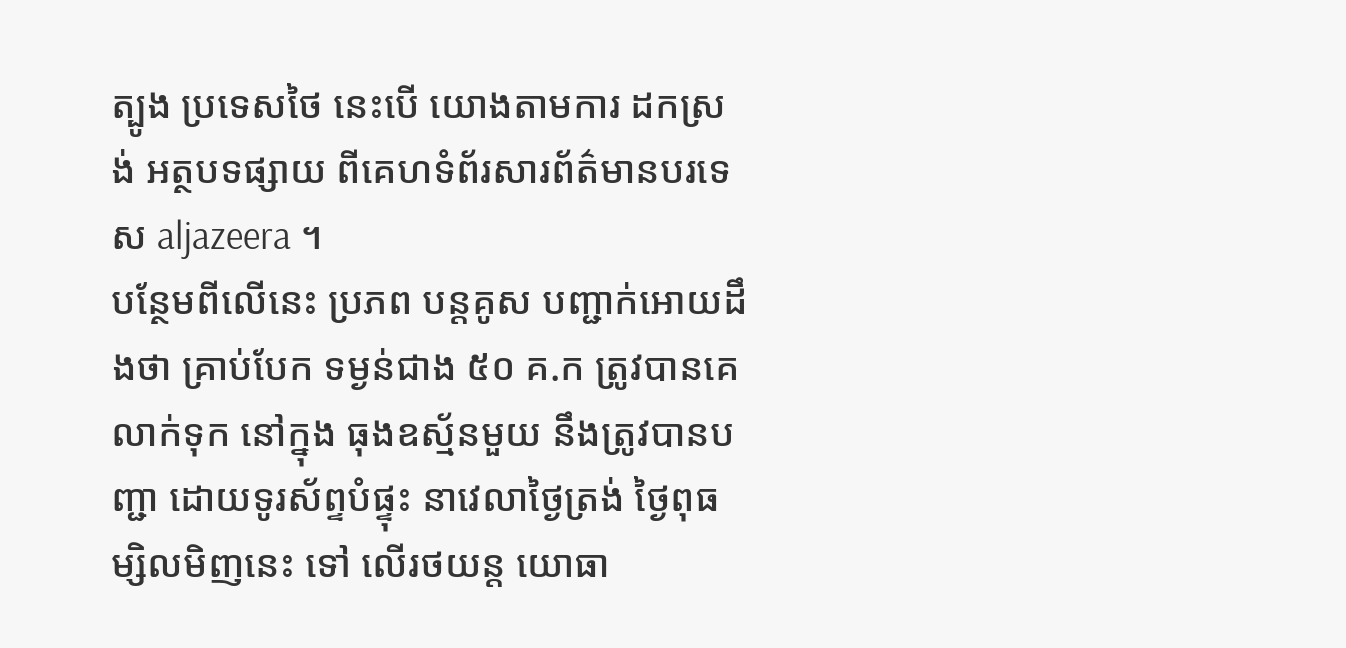ត្បូង ប្រទេសថៃ នេះបើ យោងតាមការ ដកស្រង់ អត្ថបទផ្សាយ ពីគេហទំព័រសារព័ត៌មានបរទេស aljazeera ។
បន្ថែមពីលើនេះ ប្រភព បន្តគូស បញ្ជាក់អោយដឹងថា គ្រាប់បែក ទម្ងន់ជាង ៥០ គ.ក ត្រូវបានគេលាក់ទុក នៅក្នុង ធុងឧស្ម័នមួយ នឹងត្រូវបានបញ្ជា ដោយទូរស័ព្ទបំផ្ទុះ នាវេលាថ្ងៃត្រង់ ថ្ងៃពុធ ម្សិលមិញនេះ ទៅ លើរថយន្ត យោធា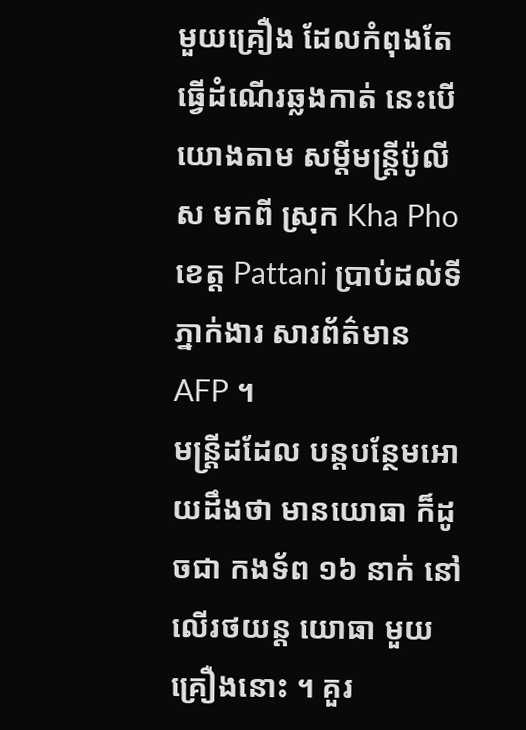មួយគ្រឿង ដែលកំពុងតែធ្វើដំណើរឆ្លងកាត់ នេះបើយោងតាម សម្តីមន្រ្តីប៉ូលីស មកពី ស្រុក Kha Pho ខេត្ត Pattani ប្រាប់ដល់ទីភ្នាក់ងារ សារព័ត៌មាន AFP ។
មន្រ្តីដដែល បន្តបន្ថែមអោយដឹងថា មានយោធា ក៏ដូចជា កងទ័ព ១៦ នាក់ នៅលើរថយន្ត យោធា មួយ គ្រឿងនោះ ។ គួរ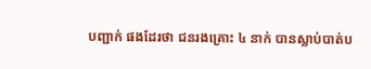បញ្ជាក់ ផងដែរថា ជនរងគ្រោះ ៤ នាក់ បានស្លាប់បាត់ប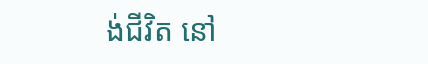ង់ជីវិត នៅ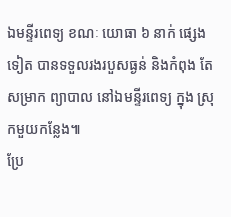ឯមន្ទីរពេទ្យ ខណៈ យោធា ៦ នាក់ ផ្សេងទៀត បានទទួលរងរបួសធ្ងន់ និងកំពុង តែសម្រាក ព្យាបាល នៅឯមន្ទីរពេទ្យ ក្នុង ស្រុកមួយកន្លែង៕
ប្រែ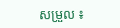សម្រួល ៖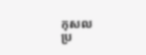កុសល
ប្រ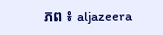ភព ៖ aljazeera